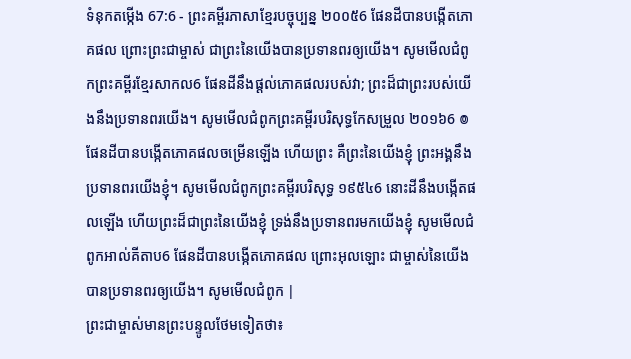ទំនុកតម្កើង 67:6 - ព្រះគម្ពីរភាសាខ្មែរបច្ចុប្បន្ន ២០០៥6 ផែនដីបានបង្កើតភោគផល ព្រោះព្រះជាម្ចាស់ ជាព្រះនៃយើងបានប្រទានពរឲ្យយើង។ សូមមើលជំពូកព្រះគម្ពីរខ្មែរសាកល6 ផែនដីនឹងផ្ដល់ភោគផលរបស់វា; ព្រះដ៏ជាព្រះរបស់យើងនឹងប្រទានពរយើង។ សូមមើលជំពូកព្រះគម្ពីរបរិសុទ្ធកែសម្រួល ២០១៦6 ៙ ផែនដីបានបង្កើតភោគផលចម្រើនឡើង ហើយព្រះ គឺព្រះនៃយើងខ្ញុំ ព្រះអង្គនឹងប្រទានពរយើងខ្ញុំ។ សូមមើលជំពូកព្រះគម្ពីរបរិសុទ្ធ ១៩៥៤6 នោះដីនឹងបង្កើតផលឡើង ហើយព្រះដ៏ជាព្រះនៃយើងខ្ញុំ ទ្រង់នឹងប្រទានពរមកយើងខ្ញុំ សូមមើលជំពូកអាល់គីតាប6 ផែនដីបានបង្កើតភោគផល ព្រោះអុលឡោះ ជាម្ចាស់នៃយើងបានប្រទានពរឲ្យយើង។ សូមមើលជំពូក |
ព្រះជាម្ចាស់មានព្រះបន្ទូលថែមទៀតថា៖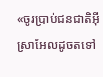«ចូរប្រាប់ជនជាតិអ៊ីស្រាអែលដូចតទៅ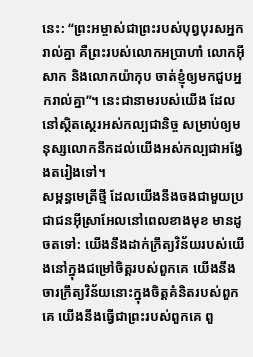នេះ: “ព្រះអម្ចាស់ជាព្រះរបស់បុព្វបុរសអ្នករាល់គ្នា គឺព្រះរបស់លោកអប្រាហាំ លោកអ៊ីសាក និងលោកយ៉ាកុប ចាត់ខ្ញុំឲ្យមកជួបអ្នករាល់គ្នា”។ នេះជានាមរបស់យើង ដែលនៅស្ថិតស្ថេរអស់កល្បជានិច្ច សម្រាប់ឲ្យមនុស្សលោកនឹកដល់យើងអស់កល្បជាអង្វែងតរៀងទៅ។
សម្ពន្ធមេត្រីថ្មី ដែលយើងនឹងចងជាមួយប្រជាជនអ៊ីស្រាអែលនៅពេលខាងមុខ មានដូចតទៅ: យើងនឹងដាក់ក្រឹត្យវិន័យរបស់យើងនៅក្នុងជម្រៅចិត្តរបស់ពួកគេ យើងនឹងចារក្រឹត្យវិន័យនោះក្នុងចិត្តគំនិតរបស់ពួកគេ យើងនឹងធ្វើជាព្រះរបស់ពួកគេ ពួ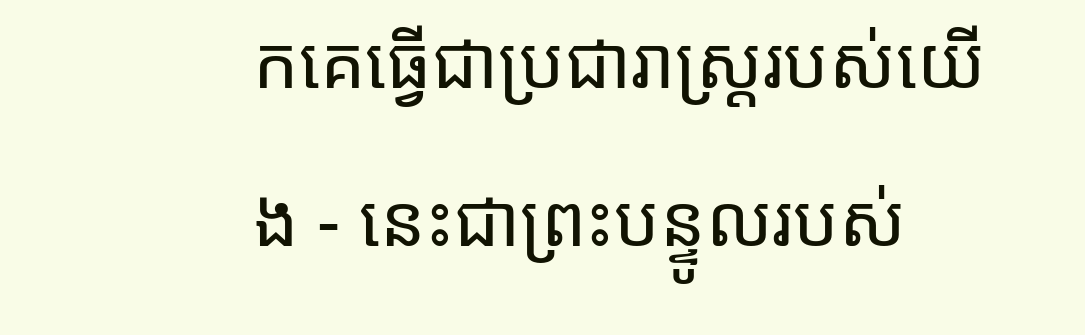កគេធ្វើជាប្រជារាស្ត្ររបស់យើង - នេះជាព្រះបន្ទូលរបស់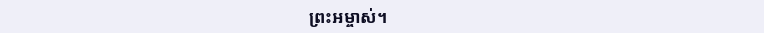ព្រះអម្ចាស់។